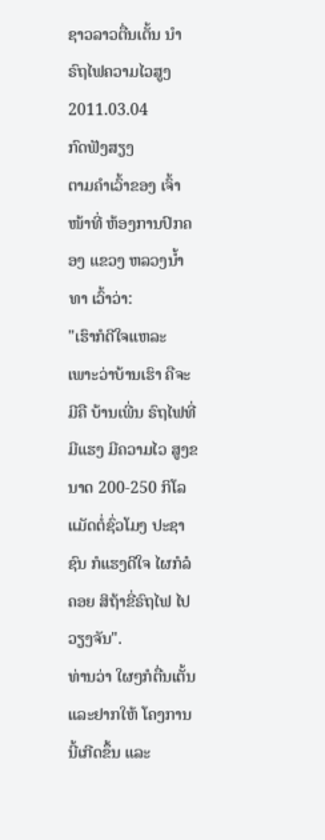ຊາວລາວຕື່ນເຕັ້ນ ນໍາຣົຖໄຟຄວາມໄວສູງ
2011.03.04
ກົດຟັງສຽງ
ຕາມຄໍາເວົ້າຂອງ ເຈົ້າໜ້າທີ່ ຫ້ອງການປົກຄອງ ແຂວງ ຫລວງນໍ້າທາ ເວົ້າວ່າ:
"ເຮົາກໍດີໃຈແຫລະ ເພາະວ່າບ້ານເຮົາ ຄືຈະມີຄື ບ້ານເພີ່ນ ຣົຖໄຟທີ່ມີແຮງ ມີຄວາມໄວ ສູງຂນາດ 200-250 ກິໂລ ແມັດຕໍ່ຊົ່ວໂມງ ປະຊາຊົນ ກໍແຮງດີໃຈ ໄຜກໍລໍຄອຍ ສິຖ້າຂີ່ຣົຖໄຟ ໄປວຽງຈັນ".
ທ່ານວ່າ ໃຜໆກໍຕື່ນເຕັ້ນ ແລະຢາກໃຫ້ ໂຄງການ ນີ້ເກີດຂຶ້ນ ແລະ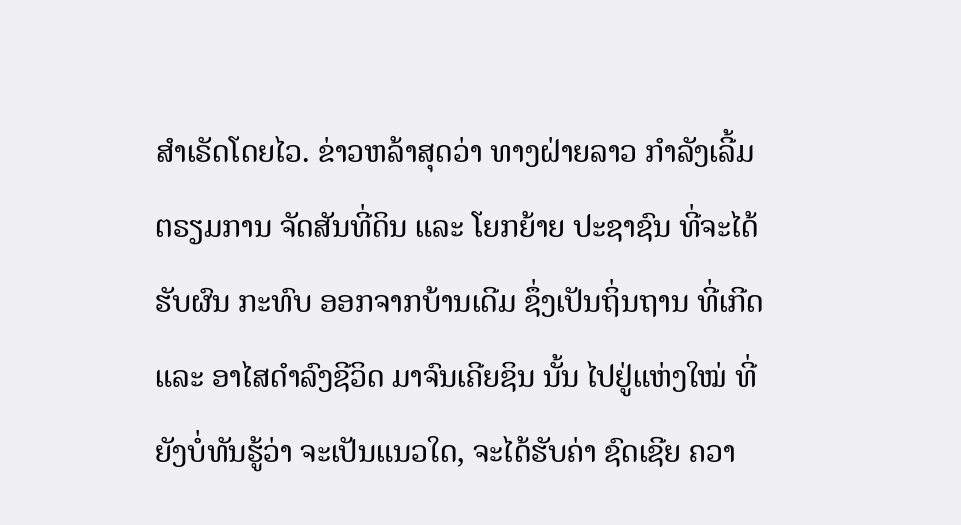ສໍາເຣັດໂດຍໄວ. ຂ່າວຫລ້າສຸດວ່າ ທາງຝ່າຍລາວ ກໍາລັງເລີ້ມ ຕຣຽມການ ຈັດສັນທີ່ດິນ ແລະ ໂຍກຍ້າຍ ປະຊາຊົນ ທີ່ຈະໄດ້ຮັບຜົນ ກະທົບ ອອກຈາກບ້ານເດີມ ຊຶ່ງເປັນຖິ່ນຖານ ທີ່ເກີດ ແລະ ອາໄສດໍາລົງຊີວິດ ມາຈົນເຄີຍຊິນ ນັ້ນ ໄປຢູ່ແຫ່ງໃໝ່ ທີ່ຍັງບໍ່ທັນຮູ້ວ່າ ຈະເປັນແນວໃດ, ຈະໄດ້ຮັບຄ່າ ຊົດເຊີຍ ຄວາ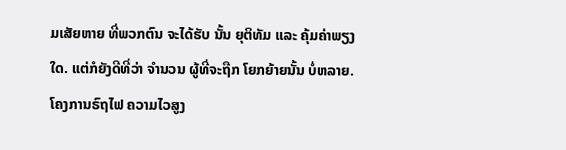ມເສັຍຫາຍ ທີ່ພວກຕົນ ຈະໄດ້ຮັບ ນັ້ນ ຍຸຕິທັມ ແລະ ຄຸ້ມຄ່າພຽງໃດ. ແຕ່ກໍຍັງດີທີ່ວ່າ ຈໍານວນ ຜູ້ທີ່ຈະຖືກ ໂຍກຍ້າຍນັ້ນ ບໍ່ຫລາຍ.
ໂຄງການຣົຖໄຟ ຄວາມໄວສູງ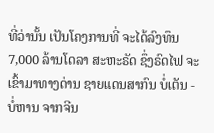ທີ່ວ່ານັ້ນ ເປັນໂຄງການທີ່ ຈະໄດ້ລົງທຶນ 7,000 ລ້ານໂດລາ ສະຫະຣັດ ຊຶ່ງຣົດໄຟ ຈະເຂົ້າມາທາງດ່ານ ຊາຍແດນສາກົນ ບໍ່ເຕັນ - ບໍ່ຫານ ຈາກຈີນ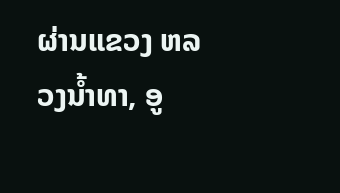ຜ່ານແຂວງ ຫລວງນໍ້າທາ, ອູ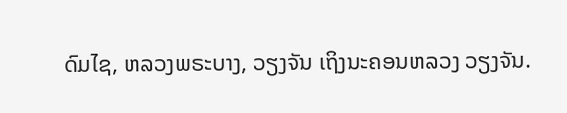ດົມໄຊ, ຫລວງພຣະບາງ, ວຽງຈັນ ເຖິງນະຄອນຫລວງ ວຽງຈັນ.